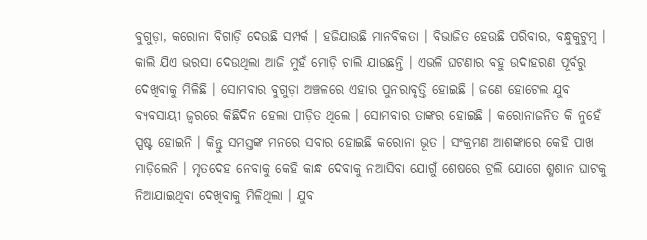ବୁଗୁଡ଼ା, କରୋନା ବିଗାଡ଼ି ଦେଉଛି ସମ୍ପର୍କ । ହଜିଯାଉଛି ମାନବିକତା । ବିଭାଜିତ ହେଉଛି ପରିବାର, ବନ୍ଧୁକୁଟୁମ୍ବ । କାଲି ଯିଏ ଭରସା ଦେଉଥିଲା ଆଜି ମୁହଁ ମୋଡ଼ି ଚାଲି ଯାଉଛନ୍ତି । ଏଭଳି ଘଟଣାର ବହୁ ଉଦାହରଣ ପୂର୍ବରୁ ଦେଖିବାକୁ ମିଳିଛି । ସୋମବାର ବୁଗୁଡ଼ା ଅଞ୍ଚଳରେ ଏହାର ପୁନରାବୃତ୍ତି ହୋଇଛି । ଜଣେ ହୋଟେଲ ଯୁବ ବ୍ୟବସାୟୀ ଜ୍ୱରରେ କିଛିଦିନ ହେଲା ପୀଡ଼ିତ ଥିଲେ । ସୋମବାର ତାଙ୍କର ହୋଇଛି । କରୋନାଜନିତ କି ନୁହେଁ ସ୍ପଷ୍ଟ ହୋଇନି । କିନ୍ତୁ ସମସ୍ତଙ୍କ ମନରେ ସବାର ହୋଇଛି କରୋନା ଭୂତ । ସଂକ୍ରମଣ ଆଶଙ୍କାରେ କେହି ପାଖ ମାଡ଼ିଲେନି । ମୃତଦେହ ନେବାକୁ କେହି କାନ୍ଧ ଦେବାକୁ ନଆସିବା ଯୋଗୁଁ ଶେଷରେ ଟ୍ରଲି ଯୋଗେ ଶ୍ମଶାନ ଘାଟକୁ ନିଆଯାଇଥିବା ଦେଖିବାକୁ ମିଳିଥିଲା । ଯୁବ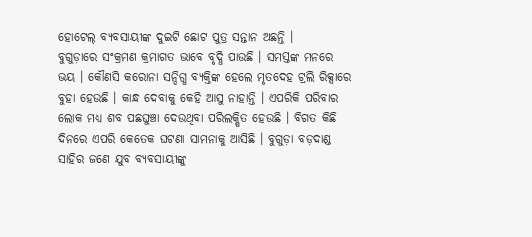ହୋଟେଲ୍ ବ୍ୟବସାୟୀଙ୍କ ଦୁଇଟି ଛୋଟ ପୁତ୍ର ସନ୍ତାନ ଅଛନ୍ତି ।
ବୁଗୁଡ଼ାରେ ସଂକ୍ରମଣ କ୍ରମାଗତ ଭାବେ ବୃଦ୍ଧି ପାଉଛି । ସମସ୍ତଙ୍କ ମନରେ ଭୟ । କୌଣସି କରୋନା ସନ୍ଦିଗ୍ଧ ବ୍ୟକ୍ତିଙ୍କ ହେଲେ ମୃତଦେହ ଟ୍ରଲି ରିକ୍ସାରେ ବୁହା ହେଉଛି । କାନ୍ଧ ଦେବାକୁ କେହି ଆସୁ ନାହାନ୍ତି । ଏପରିକି ପରିବାର ଲୋକ ମଧ୍ୟ ଶବ ପଛଘୁଞ୍ଚା ଦେଉଥିବା ପରିଲକ୍ଷିତ ହେଉଛି । ବିଗତ କିଛି ଦିନରେ ଏପରି କେତେକ ଘଟଣା ସାମନାକୁ ଆସିଛି । ବୁଗୁଡ଼ା ବଡ଼ଦାଣ୍ଡ ସାହିର ଜଣେ ଯୁବ ବ୍ୟବସାୟୀଙ୍କୁ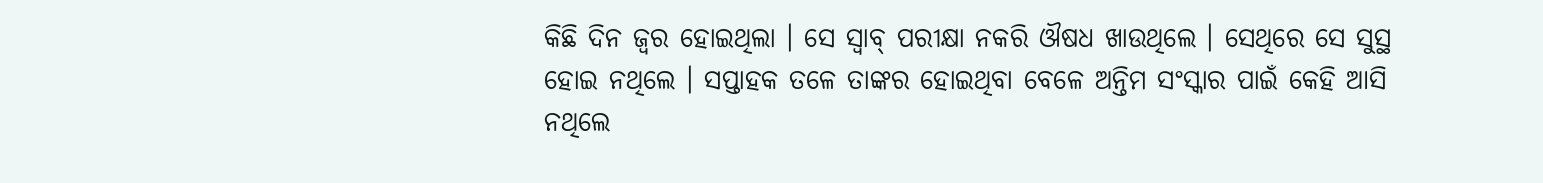କିଛି ଦିନ ଜ୍ୱର ହୋଇଥିଲା । ସେ ସ୍ୱାବ୍ ପରୀକ୍ଷା ନକରି ଔଷଧ ଖାଉଥିଲେ । ସେଥିରେ ସେ ସୁସ୍ଥ ହୋଇ ନଥିଲେ । ସପ୍ତାହକ ତଳେ ତାଙ୍କର ହୋଇଥିବା ବେଳେ ଅନ୍ତିମ ସଂସ୍କାର ପାଇଁ କେହି ଆସି ନଥିଲେ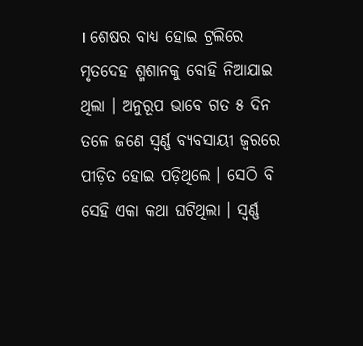। ଶେଷର ବାଧ୍ୟ ହୋଇ ଟ୍ରଲିରେ ମୃତଦେହ ଶ୍ମଶାନକୁ ବୋହି ନିଆଯାଇ ଥିଲା । ଅନୁରୂପ ଭାବେ ଗତ ୫ ଦିନ ତଳେ ଜଣେ ସ୍ୱର୍ଣ୍ଣ ବ୍ୟବସାୟୀ ଜ୍ୱରରେ ପୀଡ଼ିତ ହୋଇ ପଡ଼ିଥିଲେ । ସେଠି ବି ସେହି ଏକା କଥା ଘଟିଥିଲା । ସ୍ୱର୍ଣ୍ଣ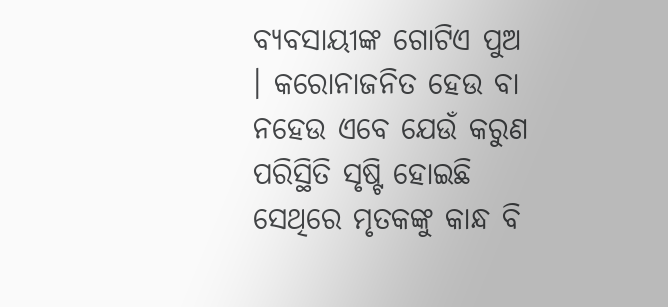ବ୍ୟବସାୟୀଙ୍କ ଗୋଟିଏ ପୁଅ । କରୋନାଜନିତ ହେଉ ବା ନହେଉ ଏବେ ଯେଉଁ କରୁଣ ପରିସ୍ଥିତି ସୃଷ୍ଟି ହୋଇଛି ସେଥିରେ ମୃତକଙ୍କୁ କାନ୍ଧ ବି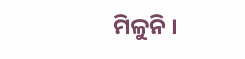ମିଳୁନି ।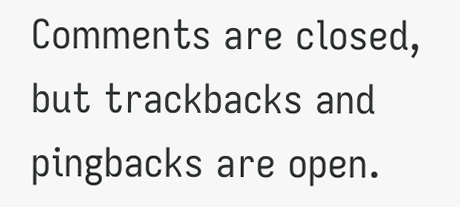Comments are closed, but trackbacks and pingbacks are open.